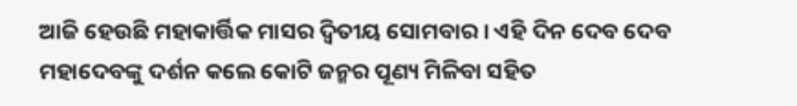ଆଜି ହେଉଛି ମହାକାର୍ତ୍ତିକ ମାସର ଦ୍ଵିତୀୟ ସୋମବାର । ଏହି ଦିନ ଦେବ ଦେବ ମହାଦେବଙ୍କୁ ଦର୍ଶନ କଲେ କୋଟି ଜନ୍ମର ପୂଣ୍ୟ ମିଳିବା ସହିତ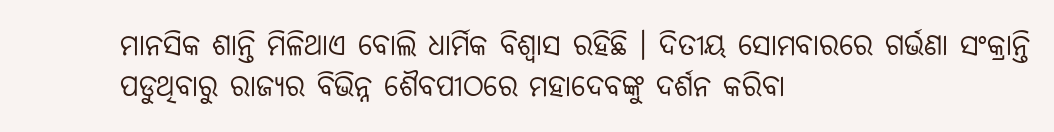ମାନସିକ ଶାନ୍ତି ମିଳିଥାଏ ବୋଲି ଧାର୍ମିକ ବିଶ୍ୱାସ ରହିଛି । ଦିତୀୟ ସୋମବାରରେ ଗର୍ଭଣା ସଂକ୍ରାନ୍ତି ପଡୁଥିବାରୁ ରାଜ୍ୟର ବିଭିନ୍ନ ଶୈବପୀଠରେ ମହାଦେବଙ୍କୁ ଦର୍ଶନ କରିବା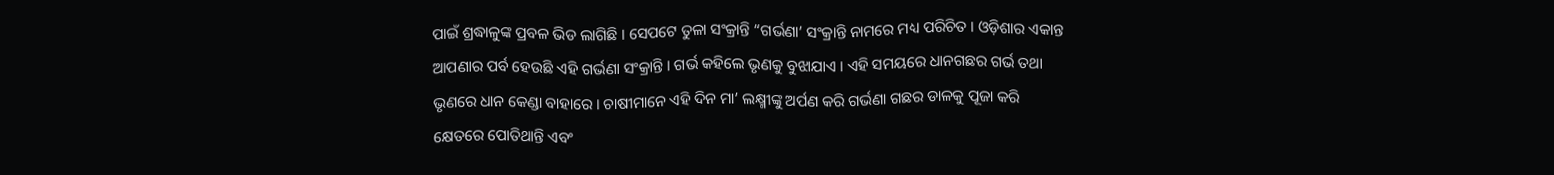ପାଇଁ ଶ୍ରଦ୍ଧାଳୁଙ୍କ ପ୍ରବଳ ଭିଡ ଲାଗିଛି । ସେପଟେ ତୁଳା ସଂକ୍ରାନ୍ତି “ଗର୍ଭଣା’ ସଂକ୍ରାନ୍ତି ନାମରେ ମଧ୍ୟ ପରିଚିତ । ଓଡ଼ିଶାର ଏକାନ୍ତ ଆପଣାର ପର୍ବ ହେଉଛି ଏହି ଗର୍ଭଣା ସଂକ୍ରାନ୍ତି । ଗର୍ଭ କହିଲେ ଭୃଣକୁ ବୁଝାଯାଏ । ଏହି ସମୟରେ ଧାନଗଛର ଗର୍ଭ ତଥା ଭୃଣରେ ଧାନ କେଣ୍ଡା ବାହାରେ । ଚାଷୀମାନେ ଏହି ଦିନ ମା’ ଲକ୍ଷ୍ମୀଙ୍କୁ ଅର୍ପଣ କରି ଗର୍ଭଣା ଗଛର ଡାଳକୁ ପୂଜା କରି କ୍ଷେତରେ ପୋତିଥାନ୍ତି ଏବଂ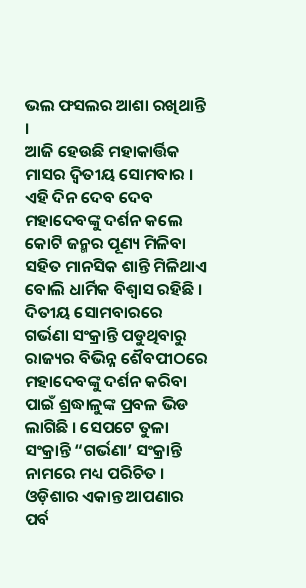ଭଲ ଫସଲର ଆଶା ରଖିଥାନ୍ତି ।
ଆଜି ହେଉଛି ମହାକାର୍ତ୍ତିକ ମାସର ଦ୍ଵିତୀୟ ସୋମବାର । ଏହି ଦିନ ଦେବ ଦେବ ମହାଦେବଙ୍କୁ ଦର୍ଶନ କଲେ କୋଟି ଜନ୍ମର ପୂଣ୍ୟ ମିଳିବା ସହିତ ମାନସିକ ଶାନ୍ତି ମିଳିଥାଏ ବୋଲି ଧାର୍ମିକ ବିଶ୍ୱାସ ରହିଛି । ଦିତୀୟ ସୋମବାରରେ ଗର୍ଭଣା ସଂକ୍ରାନ୍ତି ପଡୁଥିବାରୁ ରାଜ୍ୟର ବିଭିନ୍ନ ଶୈବପୀଠରେ ମହାଦେବଙ୍କୁ ଦର୍ଶନ କରିବା ପାଇଁ ଶ୍ରଦ୍ଧାଳୁଙ୍କ ପ୍ରବଳ ଭିଡ ଲାଗିଛି । ସେପଟେ ତୁଳା ସଂକ୍ରାନ୍ତି “ଗର୍ଭଣା’ ସଂକ୍ରାନ୍ତି ନାମରେ ମଧ୍ୟ ପରିଚିତ । ଓଡ଼ିଶାର ଏକାନ୍ତ ଆପଣାର ପର୍ବ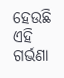ହେଉଛି ଏହି ଗର୍ଭଣା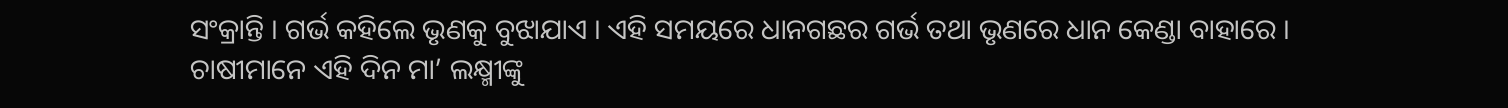ସଂକ୍ରାନ୍ତି । ଗର୍ଭ କହିଲେ ଭୃଣକୁ ବୁଝାଯାଏ । ଏହି ସମୟରେ ଧାନଗଛର ଗର୍ଭ ତଥା ଭୃଣରେ ଧାନ କେଣ୍ଡା ବାହାରେ । ଚାଷୀମାନେ ଏହି ଦିନ ମା’ ଲକ୍ଷ୍ମୀଙ୍କୁ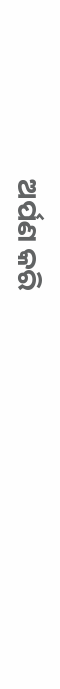ଅର୍ପଣ କରି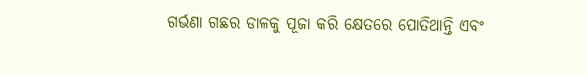ଗର୍ଭଣା ଗଛର ଡାଳକୁ ପୂଜା କରି କ୍ଷେତରେ ପୋତିଥାନ୍ତି ଏବଂ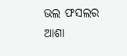ଭଲ ଫସଲର ଆଶା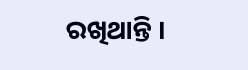ରଖିଥାନ୍ତି ।